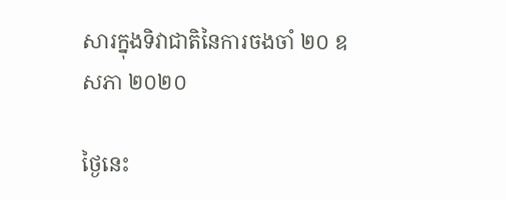សារក្នុងទិវាជាតិនៃការចងចាំ ២០ ឧសភា ២០២០

ថ្ងៃនេះ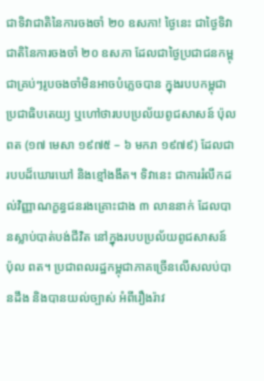ជាទិវាជាតិនៃការចងចាំ ២០ ឧសភា! ថ្ងៃនេះ ជាថ្ងៃទិវាជាតិនៃការចងចាំ ២០ ឧសភា ដែលជាថ្ងៃប្រជាជនកម្ពុជាគ្រប់ៗរូបចងចាំមិនអាចបំភ្លេចបាន ក្នុងរបបកម្ពុជាប្រជាធិបតេយ្យ ឬហៅថារបបប្រល័យពូជសាសន៍ ប៉ុល ពត (១៧ មេសា ១៩៧៥ – ៦ មករា ១៩៧៩) ដែលជារបបដ៏ឃោរឃៅ និងខ្មៅងងឹត។ ទិវានេះ ជាការរំលឹកដល់វិញ្ញាណក្ខន្ធជនរងគ្រោះជាង ៣ លាននាក់ ដែលបានស្លាប់បាត់បង់ជីវិត នៅក្នុងរបបប្រល័យពូជសាសន៍ ប៉ុល ពត។ ប្រជាពលរដ្ឋកម្ពុជាភាគច្រើនលើសលប់បានដឹង និងបានយល់ច្បាស់ អំពីរឿងរ៉ាវ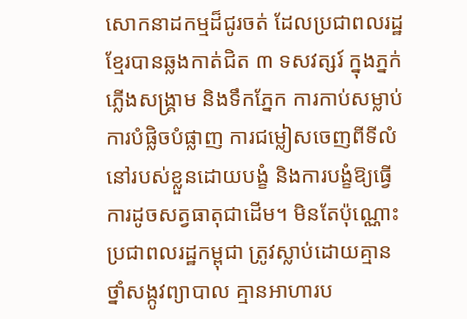សោកនាដកម្មដ៏ជូរចត់ ដែលប្រជាពលរដ្ឋខ្មែរបានឆ្លងកាត់ជិត ៣ ទសវត្សរ៍ ក្នុងភ្នក់ភ្លើងសង្គ្រាម និងទឹកភ្នែក ការកាប់សម្លាប់ ការបំផ្លិចបំផ្លាញ ការជម្លៀសចេញពីទីលំនៅរបស់ខ្លួនដោយបង្ខំ និងការបង្ខំឱ្យធ្វើការដូចសត្វធាតុជាដើម។ មិនតែប៉ុណ្ណោះ ប្រជាពលរដ្ឋកម្ពុជា ត្រូវស្លាប់ដោយគ្មានថ្នាំសង្កូវព្យាបាល គ្មានអាហារប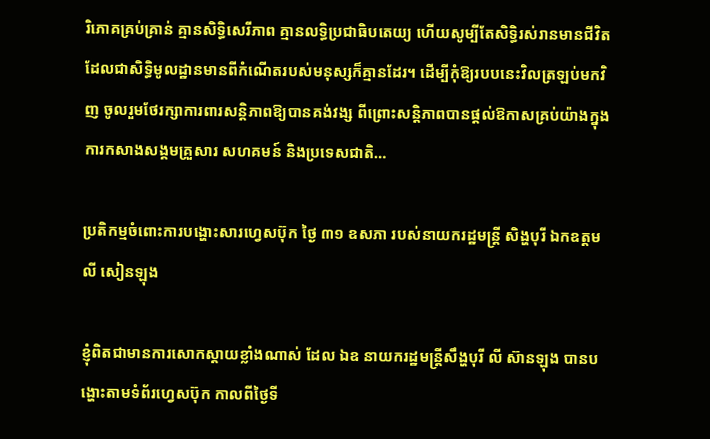រិភោគគ្រប់គ្រាន់ គ្មានសិទ្ធិសេរីភាព គ្មានលទ្ធិប្រជាធិបតេយ្យ ហើយសូម្បីតែសិទ្ធិរស់រានមានជីវិត ដែលជាសិទ្ធិមូលដ្ឋានមានពីកំណើតរបស់មនុស្សក៏គ្មានដែរ។ ដើម្បីកុំឱ្យរបបនេះវិលត្រឡប់មកវិញ ចូលរួមថែរក្សាការពារសន្តិភាពឱ្យបានគង់វង្ស ពីព្រោះសន្តិភាពបានផ្ដល់ឱកាសគ្រប់យ៉ាងក្នុងការកសាងសង្គមគ្រួសារ សហគមន៍ និងប្រទេសជាតិ…

ប្រតិកម្មចំពោះការបង្ហោះសារហ្វេសប៊ុក ថ្ងៃ ៣១ ឧសភា របស់នាយករដ្ឋមន្ត្រី សិង្ហបុរី ឯកឧត្តម លី សៀនឡុង

ខ្ញុំពិតជាមានការសោកស្តាយខ្លាំងណាស់ ដែល ឯឧ នាយករដ្ឋមន្ត្រីសឹង្ហបុរី លី ស៊ានឡុង បានបង្ហោះតាមទំព័រហ្វេសប៊ុក កាលពីថ្ងៃទី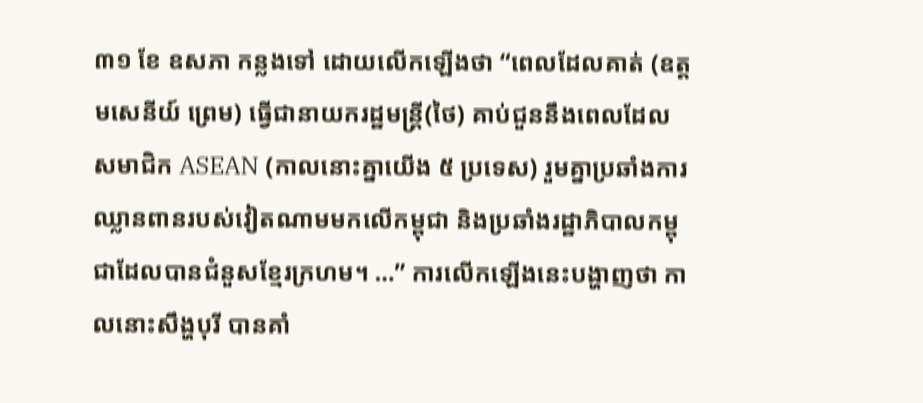៣១ ខែ ឧសភា កន្លងទៅ ដោយលើកឡើងថា “ពេលដែលគាត់ (ឧត្តមសេនីយ៍ ព្រេម) ធ្វើជានាយករដ្ឋមន្ត្រី(ថៃ) គាប់ជួននឹងពេលដែលសមាជិក ASEAN (កាលនោះគ្នាយើង ៥ ប្រទេស) រួមគ្នាប្រឆាំងការឈ្លានពានរបស់វៀតណាមមកលើកម្ពុជា និងប្រឆាំងរដ្ឋាភិបាលកម្ពុជាដែលបានជំនួសខ្មែរក្រហម។ …” ការលើកឡើងនេះបង្ហាញថា កាលនោះសឹង្ហបុរី បានគាំ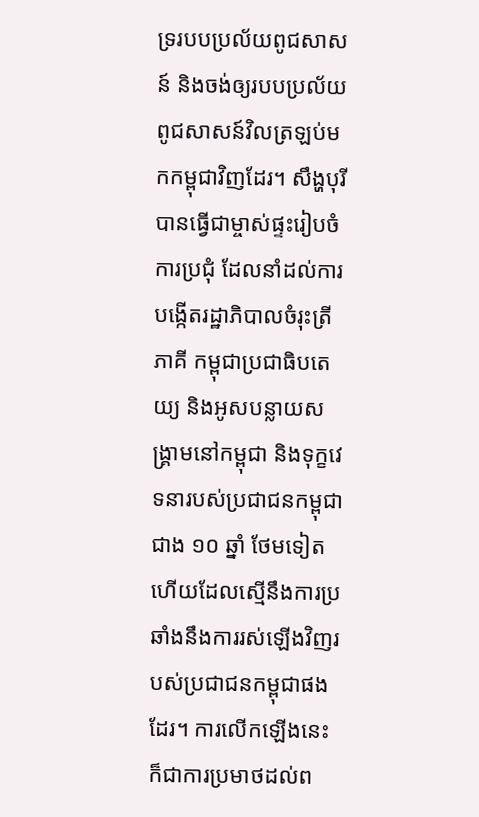ទ្ររបបប្រល័យពូជសាសន៍ និងចង់ឲ្យរបបប្រល័យពូជសាសន៍វិលត្រឡប់មកកម្ពុជាវិញដែរ។ សឹង្ហបុរីបានធ្វើជាម្ចាស់ផ្ទះរៀបចំការប្រជុំ ដែលនាំដល់ការបង្កើតរដ្ឋាភិបាលចំរុះត្រីភាគី កម្ពុជាប្រជាធិបតេយ្យ និងអូសបន្លាយសង្គ្រាមនៅកម្ពុជា និងទុក្ខវេទនារបស់ប្រជាជនកម្ពុជាជាង ១០ ឆ្នាំ ថែមទៀត ហើយដែលស្មើនឹងការប្រឆាំងនឹងការរស់ឡើងវិញរបស់ប្រជាជនកម្ពុជាផងដែរ។ ការលើកឡើងនេះ ក៏ជាការប្រមាថដល់ព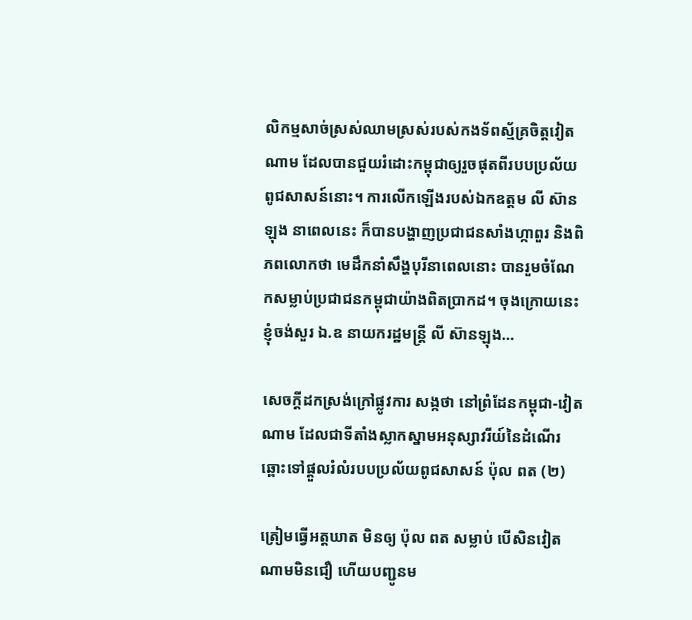លិកម្មសាច់ស្រស់ឈាមស្រស់របស់កងទ័ពស្ម័គ្រចិត្តវៀតណាម ដែលបានជួយរំដោះកម្ពុជាឲ្យរួចផុតពីរបបប្រល័យពូជសាសន៍នោះ។ ការលើកឡើងរបស់ឯកឧត្តម លី ស៊ានឡុង នាពេលនេះ ក៏បានបង្ហាញប្រជាជនសាំងហ្កាពួរ និងពិភពលោកថា មេដឹកនាំសឹង្ហបុរីនាពេលនោះ បានរួមចំណែកសម្លាប់ប្រជាជនកម្ពុជាយ៉ាងពិតប្រាកដ។ ចុងក្រោយនេះ ខ្ញុំចង់សួរ ឯ.ឧ នាយករដ្ឋមន្ត្រី លី ស៊ានឡុង…

សេចក្តីដកស្រង់ក្រៅផ្លូវការ សង្កថា នៅព្រំដែនកម្ពុជា-វៀតណាម ដែលជាទីតាំងស្លាកស្នាមអនុស្សាវរីយ៍នៃដំណើរឆ្ពោះទៅផ្តួលរំលំរបបប្រល័យពូជសាសន៍ ប៉ុល ពត (២)

ត្រៀមធ្វើអត្តឃាត មិនឲ្យ ប៉ុល ពត សម្លាប់ បើសិនវៀតណាមមិនជឿ ហើយបញ្ជូនម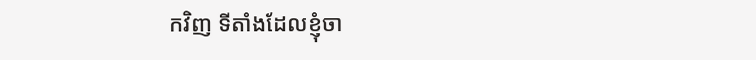កវិញ ទីតាំងដែលខ្ញុំចា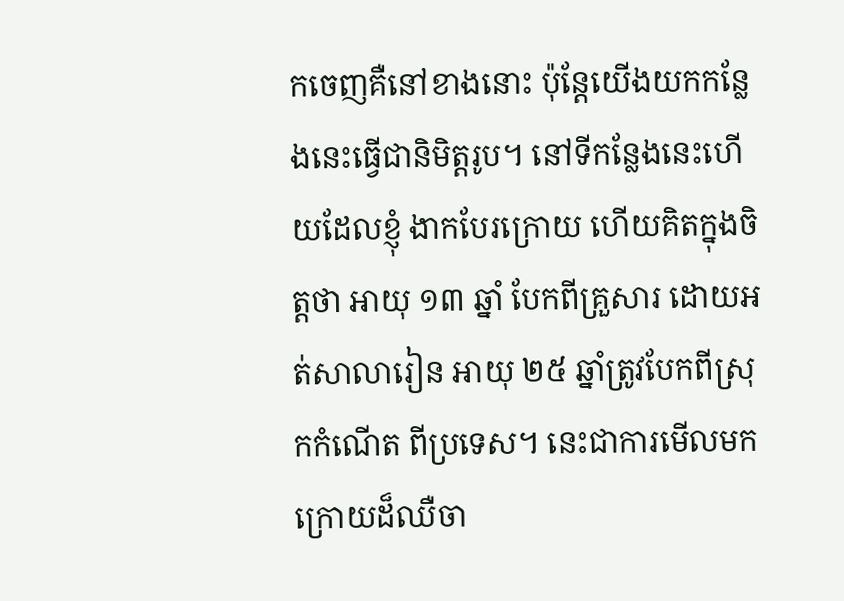កចេញគឺនៅខាងនោះ ប៉ុន្តែយើងយកកន្លែងនេះធ្វើជានិមិត្តរូប។ នៅទីកន្លែងនេះហើយដែលខ្ញុំ ងាកបែរក្រោយ ហើយគិតក្នុងចិត្តថា អាយុ ១៣ ឆ្នាំ បែកពីគ្រួសារ ដោយអត់សាលារៀន អាយុ ២៥ ឆ្នាំត្រូវបែកពីស្រុកកំណើត ពីប្រទេស។ នេះជាការមើលមកក្រោយដ៏ឈឺចា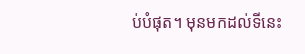ប់បំផុត។ មុនមកដល់ទីនេះ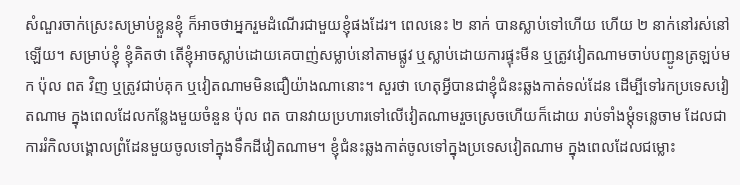សំណួរចាក់ស្រេះសម្រាប់ខ្លួនខ្ញុំ ក៏អាចថាអ្នករួមដំណើរជាមួយខ្ញុំផងដែរ។ ពេលនេះ ២ នាក់ បានស្លាប់ទៅហើយ ហើយ ២ នាក់នៅរស់នៅឡើយ។ សម្រាប់ខ្ញុំ ខ្ញុំគិតថា តើខ្ញុំអាចស្លាប់ដោយគេបាញ់សម្លាប់នៅតាមផ្លូវ ឬស្លាប់ដោយការផ្ទុះមីន ឬត្រូវវៀតណាមចាប់បញ្ជូនត្រឡប់មក ប៉ុល ពត វិញ ឬត្រូវជាប់គុក ឬវៀតណាមមិនជឿយ៉ាងណានោះ។ សួរថា ហេតុអ្វីបានជាខ្ញុំជំនះឆ្លងកាត់ទល់ដែន ដើម្បីទៅរកប្រទេសវៀតណាម ក្នុងពេលដែលកន្លែងមួយចំនួន ប៉ុល ពត បានវាយប្រហារទៅលើវៀតណាមរួចស្រេចហើយក៏ដោយ រាប់ទាំងម្តុំទន្លេចាម ដែលជាការរំកិលបង្គោលព្រំដែនមួយចូលទៅក្នុងទឹកដីវៀតណាម។ ខ្ញុំជំនះឆ្លងកាត់ចូលទៅក្នុងប្រទេសវៀតណាម ក្នុងពេលដែលជម្លោះ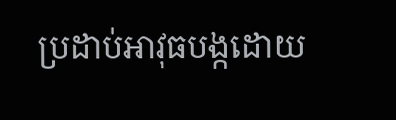ប្រដាប់អាវុធបង្កដោយ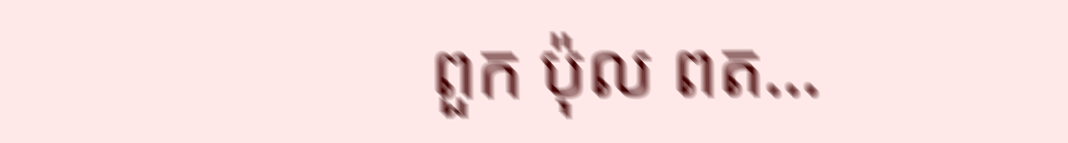ពួក ប៉ុល ពត…